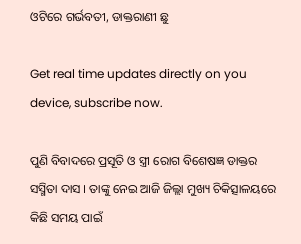ଓଟିରେ ଗର୍ଭବତୀ, ଡାକ୍ତରାଣୀ ଛୁ

Get real time updates directly on you device, subscribe now.

ପୁଣି ବିବାଦରେ ପ୍ରସୂତି ଓ ସ୍ତ୍ରୀ ରୋଗ ବିଶେଷଜ୍ଞ ଡାକ୍ତର ସସ୍ମିତା ଦାସ । ତାଙ୍କୁ ନେଇ ଆଜି ଜିଲ୍ଲା ମୁଖ୍ୟ ଚିକିତ୍ସାଳୟରେ କିଛି ସମୟ ପାଇଁ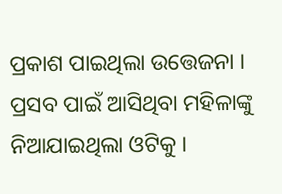ପ୍ରକାଶ ପାଇଥିଲା ଉତ୍ତେଜନା । ପ୍ରସବ ପାଇଁ ଆସିଥିବା ମହିଳାଙ୍କୁ ନିଆଯାଇଥିଲା ଓଟିକୁ ।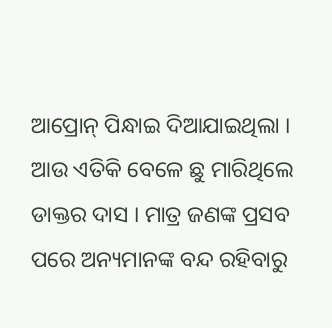ଆପ୍ରୋନ୍ ପିନ୍ଧାଇ ଦିଆଯାଇଥିଲା । ଆଉ ଏତିକି ବେଳେ ଛୁ ମାରିଥିଲେ ଡାକ୍ତର ଦାସ । ମାତ୍ର ଜଣଙ୍କ ପ୍ରସବ ପରେ ଅନ୍ୟମାନଙ୍କ ବନ୍ଦ ରହିବାରୁ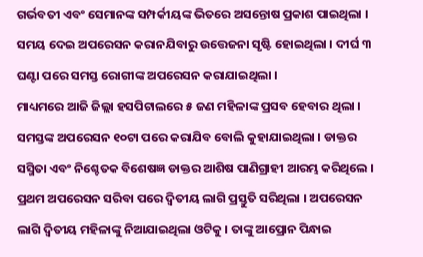ଗର୍ଭବତୀ ଏବଂ ସେମାନଙ୍କ ସମ୍ପର୍କୀୟଙ୍କ ଭିତରେ ଅସନ୍ତୋଷ ପ୍ରକାଶ ପାଇଥିଲା । ସମୟ ଦେଇ ଅପରେସନ କରାନଯିବାରୁ ଉତ୍ତେଜନା ସୃଷ୍ଟି ହୋଇଥିଲା । ଦୀର୍ଘ ୩ ଘଣ୍ଟା ପରେ ସମସ୍ତ ରୋଗୀଙ୍କ ଅପରେସନ କରାଯାଇଥିଲା ।
ମାଧ୍ୟମରେ ଆଜି ଜିଲ୍ଲା ହସପିଟାଲରେ ୫ ଜଣ ମହିଳାଙ୍କ ପ୍ରସବ ହେବାର ଥିଲା । ସମସ୍ତଙ୍କ ଅପରେସନ ୧୦ଟା ପରେ କରାଯିବ ବୋଲି କୁହାଯାଇଥିଲା । ଡାକ୍ତର ସସ୍ମିତା ଏବଂ ନିଶ୍ଚେତକ ବିଶେଷଜ୍ଞ ଡାକ୍ତର ଆଶିଷ ପାଣିଗ୍ରାହୀ ଆରମ୍ଭ କରିଥିଲେ । ପ୍ରଥମ ଅପରେସନ ସରିବା ପରେ ଦ୍ୱିତୀୟ ଲାଗି ପ୍ରସ୍ତୁତି ସରିଥିଲା । ଅପରେସନ ଲାଗି ଦ୍ୱିତୀୟ ମହିଳାଙ୍କୁ ନିଆଯାଇଥିଲା ଓଟିକୁ । ତାଙ୍କୁ ଆପ୍ରୋନ ପିନ୍ଧାଇ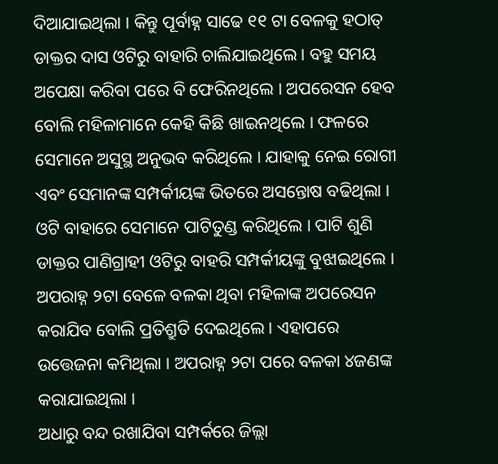ଦିଆଯାଇଥିଲା । କିନ୍ତୁ ପୂର୍ବାହ୍ନ ସାଢେ ୧୧ ଟା ବେଳକୁ ହଠାତ୍ ଡାକ୍ତର ଦାସ ଓଟିରୁ ବାହାରି ଚାଲିଯାଇଥିଲେ । ବହୁ ସମୟ ଅପେକ୍ଷା କରିବା ପରେ ବି ଫେରିନଥିଲେ । ଅପରେସନ ହେବ ବୋଲି ମହିଳାମାନେ କେହି କିଛି ଖାଇନଥିଲେ । ଫଳରେ ସେମାନେ ଅସୁସ୍ଥ ଅନୁଭବ କରିଥିଲେ । ଯାହାକୁ ନେଇ ରୋଗୀ ଏବଂ ସେମାନଙ୍କ ସମ୍ପର୍କୀୟଙ୍କ ଭିତରେ ଅସନ୍ତୋଷ ବଢିଥିଲା । ଓଟି ବାହାରେ ସେମାନେ ପାଟିତୁଣ୍ଡ କରିଥିଲେ । ପାଟି ଶୁଣି ଡାକ୍ତର ପାଣିଗ୍ରାହୀ ଓଟିରୁ ବାହରି ସମ୍ପର୍କୀୟଙ୍କୁ ବୁଝାଇଥିଲେ । ଅପରାହ୍ନ ୨ଟା ବେଳେ ବଳକା ଥିବା ମହିଳାଙ୍କ ଅପରେସନ କରାଯିବ ବୋଲି ପ୍ରତିଶ୍ରୁତି ଦେଇଥିଲେ । ଏହାପରେ ଉତ୍ତେଜନା କମିଥିଲା । ଅପରାହ୍ନ ୨ଟା ପରେ ବଳକା ୪ଜଣଙ୍କ କରାଯାଇଥିଲା ।
ଅଧାରୁ ବନ୍ଦ ରଖାଯିବା ସମ୍ପର୍କରେ ଜିଲ୍ଲା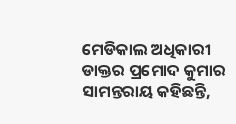ମେଡିକାଲ ଅଧିକାରୀ ଡାକ୍ତର ପ୍ରମୋଦ କୁମାର ସାମନ୍ତରାୟ କହିଛନ୍ତି,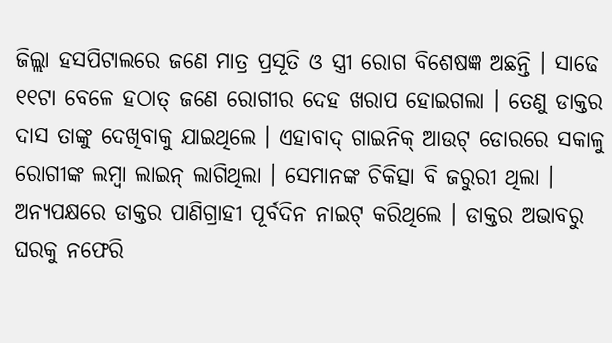ଜିଲ୍ଲା ହସପିଟାଲରେ ଜଣେ ମାତ୍ର ପ୍ରସୂତି ଓ ସ୍ତ୍ରୀ ରୋଗ ବିଶେଷଜ୍ଞ ଅଛନ୍ତି । ସାଢେ ୧୧ଟା ବେଳେ ହଠାତ୍ ଜଣେ ରୋଗୀର ଦେହ ଖରାପ ହୋଇଗଲା । ତେଣୁ ଡାକ୍ତର ଦାସ ତାଙ୍କୁ ଦେଖିବାକୁ ଯାଇଥିଲେ । ଏହାବାଦ୍ ଗାଇନିକ୍ ଆଉଟ୍ ଡୋରରେ ସକାଳୁ ରୋଗୀଙ୍କ ଲମ୍ବା ଲାଇନ୍ ଲାଗିଥିଲା । ସେମାନଙ୍କ ଚିକିତ୍ସା ବି ଜରୁରୀ ଥିଲା । ଅନ୍ୟପକ୍ଷରେ ଡାକ୍ତର ପାଣିଗ୍ରାହୀ ପୂର୍ବଦିନ ନାଇଟ୍ କରିଥିଲେ । ଡାକ୍ତର ଅଭାବରୁ ଘରକୁ ନଫେରି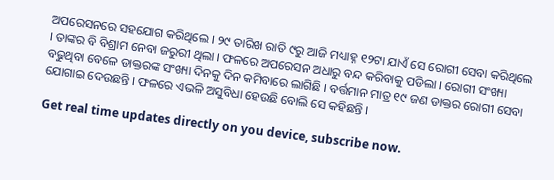ଅପରେସନରେ ସହଯୋଗ କରିଥିଲେ । ୨୯ ତାରିଖ ରାତି ୯ରୁ ଆଜି ମଧ୍ୟାହ୍ନ ୧୨ଟା ଯାଏଁ ସେ ରୋଗୀ ସେବା କରିଥିଲେ । ତାଙ୍କର ବି ବିଶ୍ରାମ ନେବା ଜରୁରୀ ଥିଲା । ଫଳରେ ଅପରେସନ ଅଧାରୁ ବନ୍ଦ କରିବାକୁ ପଡିଲା । ରୋଗୀ ସଂଖ୍ୟା ବଢୁଥିବା ବେଳେ ଡାକ୍ତରଙ୍କ ସଂଖ୍ୟା ଦିନକୁ ଦିନ କମିବାରେ ଲାଗିଛି । ବର୍ତ୍ତମାନ ମାତ୍ର ୧୯ ଜଣ ଡାକ୍ତର ରୋଗୀ ସେବା ଯୋଗାଇ ଦେଉଛନ୍ତି । ଫଳରେ ଏଭଳି ଅସୁବିଧା ହେଉଛି ବୋଲି ସେ କହିଛନ୍ତି ।

Get real time updates directly on you device, subscribe now.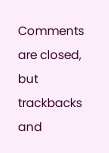Comments are closed, but trackbacks and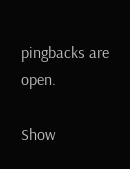pingbacks are open.

Show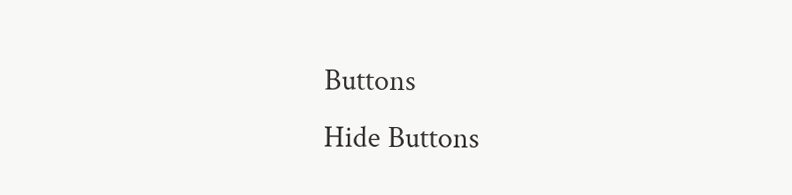Buttons
Hide Buttons